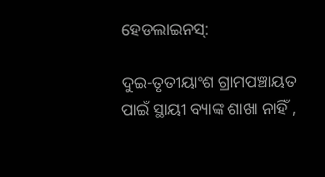ହେଡଲାଇନସ୍:

ଦୁଇ-ତୃତୀୟାଂଶ ଗ୍ରାମପଞ୍ଚାୟତ ପାଇଁ ସ୍ଥାୟୀ ବ୍ୟାଙ୍କ ଶାଖା ନାହିଁ ,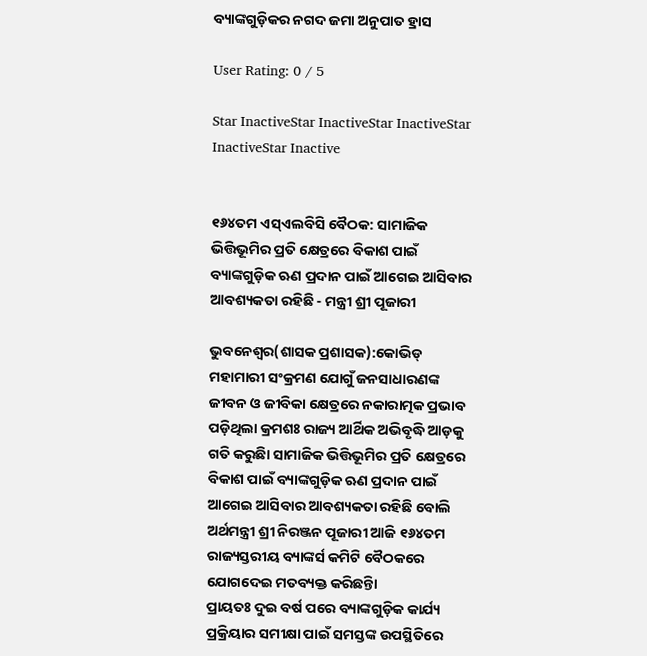ବ୍ୟାଙ୍କଗୁଡ଼ିକର ନଗଦ ଜମା ଅନୁପାତ ହ୍ରାସ

User Rating: 0 / 5

Star InactiveStar InactiveStar InactiveStar InactiveStar Inactive


୧୬୪ତମ ଏସ୍ଏଲବିସି ବୈଠକ: ସାମାଜିକ ଭିତ୍ତିଭୂମିର ପ୍ରତି କ୍ଷେତ୍ରରେ ବିକାଶ ପାଇଁ ବ୍ୟାଙ୍କଗୁଡ଼ିକ ଋଣ ପ୍ରଦାନ ପାଇଁ ଆଗେଇ ଆସିବାର ଆବଶ୍ୟକତା ରହିଛି - ମନ୍ତ୍ରୀ ଶ୍ରୀ ପୂଜାରୀ

ଭୁବନେଶ୍ୱର(ଶାସକ ପ୍ରଶାସକ):କୋଭିଡ୍ ମହାମାରୀ ସଂକ୍ରମଣ ଯୋଗୁଁ ଜନସାଧାରଣଙ୍କ ଜୀବନ ଓ ଜୀବିକା କ୍ଷେତ୍ରରେ ନକାରାତ୍ମକ ପ୍ରଭାବ ପଡ଼ିଥିଲା କ୍ରମଶଃ ରାଜ୍ୟ ଆର୍ଥିକ ଅଭିବୃଦ୍ଧି ଆଡ଼କୁ ଗତି କରୁଛିା ସାମାଜିକ ଭିତ୍ତିଭୂମିର ପ୍ରତି କ୍ଷେତ୍ରରେ ବିକାଶ ପାଇଁ ବ୍ୟାଙ୍କଗୁଡ଼ିକ ଋଣ ପ୍ରଦାନ ପାଇଁ ଆଗେଇ ଆସିବାର ଆବଶ୍ୟକତା ରହିଛି ବୋଲି ଅର୍ଥମନ୍ତ୍ରୀ ଶ୍ରୀ ନିରଞ୍ଜନ ପୂଜାରୀ ଆଜି ୧୬୪ତମ ରାଜ୍ୟସ୍ତରୀୟ ବ୍ୟାଙ୍କର୍ସ କମିଟି ବୈଠକରେ ଯୋଗଦେଇ ମତବ୍ୟକ୍ତ କରିଛନ୍ତିା
ପ୍ରାୟତଃ ଦୁଇ ବର୍ଷ ପରେ ବ୍ୟାଙ୍କଗୁଡ଼ିକ କାର୍ଯ୍ୟ ପ୍ରକ୍ରିୟାର ସମୀକ୍ଷା ପାଇଁ ସମସ୍ତଙ୍କ ଉପସ୍ଥିତିରେ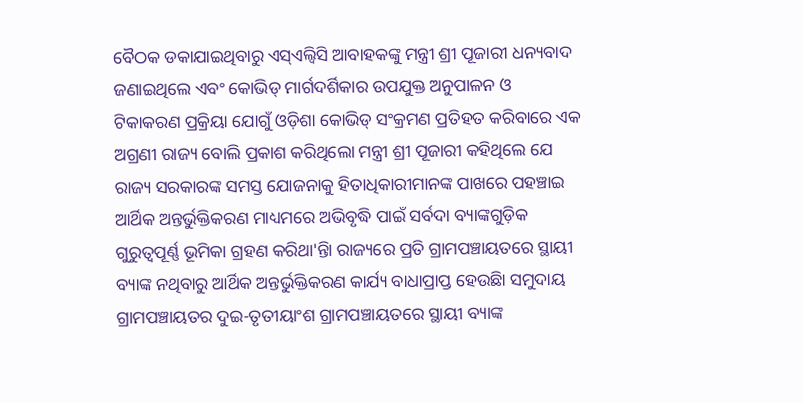ବୈଠକ ଡକାଯାଇଥିବାରୁ ଏସ୍ଏଲ୍ବିସି ଆବାହକଙ୍କୁ ମନ୍ତ୍ରୀ ଶ୍ରୀ ପୂଜାରୀ ଧନ୍ୟବାଦ ଜଣାଇଥିଲେ ଏବଂ କୋଭିଡ୍ ମାର୍ଗଦର୍ଶିକାର ଉପଯୁକ୍ତ ଅନୁପାଳନ ଓ ଟିକାକରଣ ପ୍ରକ୍ରିୟା ଯୋଗୁଁ ଓଡ଼ିଶା କୋଭିଡ୍ ସଂକ୍ରମଣ ପ୍ରତିହତ କରିବାରେ ଏକ ଅଗ୍ରଣୀ ରାଜ୍ୟ ବୋଲି ପ୍ରକାଶ କରିଥିଲୋ ମନ୍ତ୍ରୀ ଶ୍ରୀ ପୂଜାରୀ କହିଥିଲେ ଯେ ରାଜ୍ୟ ସରକାରଙ୍କ ସମସ୍ତ ଯୋଜନାକୁ ହିତାଧିକାରୀମାନଙ୍କ ପାଖରେ ପହଞ୍ଚାଇ ଆର୍ଥିକ ଅନ୍ତର୍ଭୁକ୍ତିକରଣ ମାଧ୍ୟମରେ ଅଭିବୃଦ୍ଧି ପାଇଁ ସର୍ବଦା ବ୍ୟାଙ୍କଗୁଡ଼ିକ ଗୁରୁତ୍ୱପୂର୍ଣ୍ଣ ଭୂମିକା ଗ୍ରହଣ କରିଥା'ନ୍ତିା ରାଜ୍ୟରେ ପ୍ରତି ଗ୍ରାମପଞ୍ଚାୟତରେ ସ୍ଥାୟୀ ବ୍ୟାଙ୍କ ନଥିବାରୁ ଆର୍ଥିକ ଅନ୍ତର୍ଭୁକ୍ତିକରଣ କାର୍ଯ୍ୟ ବାଧାପ୍ରାପ୍ତ ହେଉଛିା ସମୁଦାୟ ଗ୍ରାମପଞ୍ଚାୟତର ଦୁଇ-ତୃତୀୟାଂଶ ଗ୍ରାମପଞ୍ଚାୟତରେ ସ୍ଥାୟୀ ବ୍ୟାଙ୍କ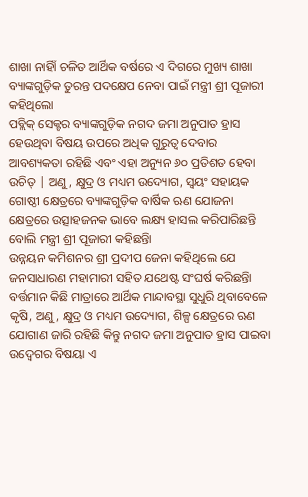ଶାଖା ନାହିାଁ ଚଳିତ ଆର୍ଥିକ ବର୍ଷରେ ଏ ଦିଗରେ ମୁଖ୍ୟ ଶାଖା ବ୍ୟାଙ୍କଗୁଡ଼ିକ ତୁରନ୍ତ ପଦକ୍ଷେପ ନେବା ପାଇଁ ମନ୍ତ୍ରୀ ଶ୍ରୀ ପୂଜାରୀ କହିଥିଲୋ
ପବ୍ଲିକ୍ ସେକ୍ଟର ବ୍ୟାଙ୍କଗୁଡ଼ିକ ନଗଦ ଜମା ଅନୁପାତ ହ୍ରାସ ହେଉଥିବା ବିଷୟ ଉପରେ ଅଧିକ ଗୁରୁତ୍ୱ ଦେବାର ଆବଶ୍ୟକତା ରହିଛି ଏବଂ ଏହା ଅନ୍ୟୁନ ୬୦ ପ୍ରତିଶତ ହେବା ଉଚିତ୍ | ଅଣୁ, କ୍ଷୁଦ୍ର ଓ ମଧ୍ୟମ ଉଦ୍ୟୋଗ, ସ୍ୱୟଂ ସହାୟକ ଗୋଷ୍ଠୀ କ୍ଷେତ୍ରରେ ବ୍ୟାଙ୍କଗୁଡ଼ିକ ବାର୍ଷିକ ଋଣ ଯୋଜନା କ୍ଷେତ୍ରରେ ଉତ୍ସାହଜନକ ଭାବେ ଲକ୍ଷ୍ୟ ହାସଲ କରିପାରିଛନ୍ତି ବୋଲି ମନ୍ତ୍ରୀ ଶ୍ରୀ ପୂଜାରୀ କହିଛନ୍ତିା
ଉନ୍ନୟନ କମିଶନର ଶ୍ରୀ ପ୍ରଦୀପ ଜେନା କହିଥିଲେ ଯେ ଜନସାଧାରଣ ମହାମାରୀ ସହିତ ଯଥେଷ୍ଟ ସଂଘର୍ଷ କରିଛନ୍ତିା ବର୍ତ୍ତମାନ କିଛି ମାତ୍ରାରେ ଆର୍ଥିକ ମାନ୍ଦାବସ୍ଥା ସୁଧୁରି ଥିବାବେଳେ କୃଷି, ଅଣୁ, କ୍ଷୁଦ୍ର ଓ ମଧ୍ୟମ ଉଦ୍ୟୋଗ, ଶିଳ୍ପ କ୍ଷେତ୍ରରେ ଋଣ ଯୋଗାଣ ଜାରି ରହିଛି କିନ୍ତୁ ନଗଦ ଜମା ଅନୁପାତ ହ୍ରାସ ପାଇବା ଉଦ୍ବେଗର ବିଷୟା ଏ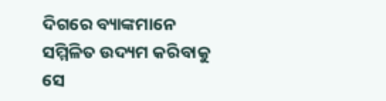ଦିଗରେ ବ୍ୟାଙ୍କମାନେ ସମ୍ମିଳିତ ଉଦ୍ୟମ କରିବାକୁ ସେ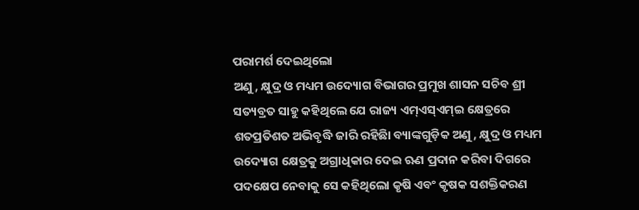ପରାମର୍ଶ ଦେଇଥିଲୋ
ଅଣୁ, କ୍ଷୁଦ୍ର ଓ ମଧ୍ୟମ ଉଦ୍ୟୋଗ ବିଭାଗର ପ୍ରମୁଖ ଶାସନ ସଚିବ ଶ୍ରୀ ସତ୍ୟବ୍ରତ ସାହୁ କହିଥିଲେ ଯେ ରାଜ୍ୟ ଏମ୍ଏସ୍ଏମ୍ଇ କ୍ଷେତ୍ରରେ ଶତପ୍ରତିଶତ ଅଭିବୃଦ୍ଧି ଜାରି ରହିଛିା ବ୍ୟାଙ୍କଗୁଡ଼ିକ ଅଣୁ, କ୍ଷୁଦ୍ର ଓ ମଧ୍ୟମ ଉଦ୍ୟୋଗ କ୍ଷେତ୍ରକୁ ଅଗ୍ରାଧିକାର ଦେଇ ଋଣ ପ୍ରଦାନ କରିବା ଦିଗରେ ପଦକ୍ଷେପ ନେବାକୁ ସେ କହିଥିଲୋ କୃଷି ଏବଂ କୃଷକ ସଶକ୍ତିକରଣ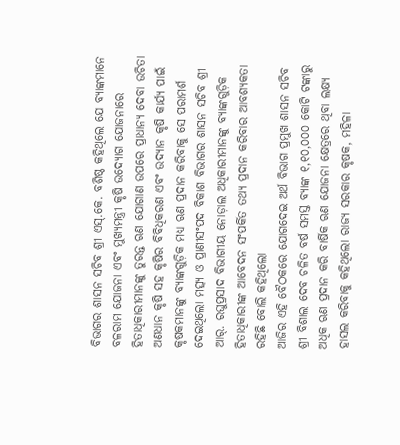ବିଭାଗର ଶାସନ ସଚିବ ଶ୍ରୀ ଏସ୍.କେ. ବଶିଷ୍ଠ କହିଥିଲେ ଯେ ବ୍ୟାଙ୍କମାନେ ବଳରାମ ଯୋଜନା ଏବଂ ମୁଖ୍ୟମନ୍ତ୍ରୀ କୃଷି ଉଦ୍ୟୋଗ ଯୋଜନାରେ ହିତାଧିକାରୀମାନଙ୍କୁ ତୁରନ୍ତ ଋଣ ଯୋଗାଣ ଉପରେ ପ୍ରାଧାନ୍ୟ ଦେବା ଉଚିତା ଅଣଧାନ କୃଷି ସହ କୃଷିର ବିବିଧିକରଣ ଏବଂ ଉଦ୍ୟାନ କୃଷି କାର୍ଯ୍ୟ ପାଇଁ କୃଷକମାନଙ୍କୁ ବ୍ୟାଙ୍କଗୁଡ଼ିକ ମଧ୍ୟ ଋଣ ପ୍ରଦାନ କରିବାକୁ ସେ ପରାମର୍ଶ ଦେଇଥିଲୋ ମତ୍ସ୍ୟ ଓ ପ୍ରାଣୀସଂପଦ ବିକାଶ ବିଭାଗର ଶାସନ ସଚିବ ଶ୍ରୀ ଆର୍. ରଘୁପ୍ରସାଦ ବିଭାଗୀୟ ନୋଡ଼ାଲ ଅଧିକାରୀମାନଙ୍କୁ ବ୍ୟାଙ୍କଗୁଡ଼ିକ ହିତାଧିକାରୀଙ୍କ ଆବେଦନ ସଂପର୍କିତ ତଥ୍ୟ ପ୍ରଦାନ କରିବାର ଆବଶ୍ୟକତା ରହିଛି ବୋଲି କହିଥିଲୋ
ଆଜିର ଏହି ବୈଠକରେ ଯୋଗଦେଇ ଅର୍ଥ ବିଭାଗ ପ୍ରମୁଖ ଶାସନ ସଚିବ ଶ୍ରୀ ବିଶାଲ ଦେବ ଚଳିତ ବର୍ଷ ସମସ୍ତ ବ୍ୟାଙ୍କ ୧,୧୦,୦୦୦ କୋଟି ଟଙ୍କାରୁ ଅଧିକ ଋଣ ପ୍ରଦାନ କରି ବାର୍ଷିକ ଋଣ ଯୋଜନା କ୍ଷେତ୍ରରେ ଥିବା ଲକ୍ଷ୍ୟ ହାସଲ କରିବାକୁ କହିଥିଲୋ ରାଜ୍ୟ ସରକାର କୃଷକ, ମହିଳା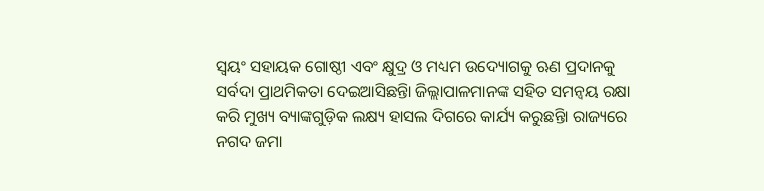ସ୍ୱୟଂ ସହାୟକ ଗୋଷ୍ଠୀ ଏବଂ କ୍ଷୁଦ୍ର ଓ ମଧ୍ୟମ ଉଦ୍ୟୋଗକୁ ଋଣ ପ୍ରଦାନକୁ ସର୍ବଦା ପ୍ରାଥମିକତା ଦେଇଆସିଛନ୍ତିା ଜିଲ୍ଲାପାଳମାନଙ୍କ ସହିତ ସମନ୍ୱୟ ରକ୍ଷା କରି ମୁଖ୍ୟ ବ୍ୟାଙ୍କଗୁଡ଼ିକ ଲକ୍ଷ୍ୟ ହାସଲ ଦିଗରେ କାର୍ଯ୍ୟ କରୁଛନ୍ତିା ରାଜ୍ୟରେ ନଗଦ ଜମା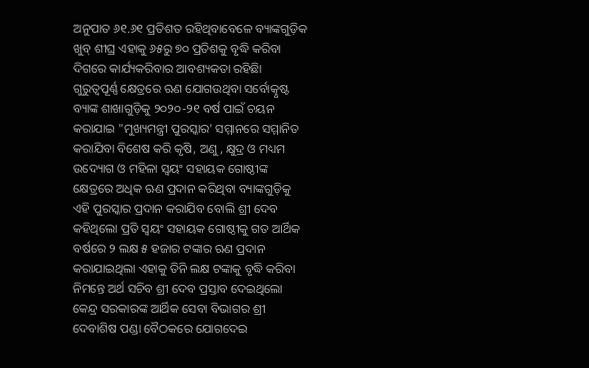ଅନୁପାତ ୬୧.୬୧ ପ୍ରତିଶତ ରହିଥିବାବେଳେ ବ୍ୟାଙ୍କଗୁଡ଼ିକ ଖୁବ୍ ଶୀଘ୍ର ଏହାକୁ ୬୫ରୁ ୭୦ ପ୍ରତିଶକୁ ବୃଦ୍ଧି କରିବା ଦିଗରେ କାର୍ଯ୍ୟକରିବାର ଆବଶ୍ୟକତା ରହିଛିା ଗୁରୁତ୍ୱପୂର୍ଣ୍ଣ କ୍ଷେତ୍ରରେ ଋଣ ଯୋଗଉଥିବା ସର୍ବୋତ୍କୃଷ୍ଟ ବ୍ୟାଙ୍କ ଶାଖାଗୁଡ଼ିକୁ ୨୦୨୦-୨୧ ବର୍ଷ ପାଇଁ ଚୟନ କରାଯାଇ "ମୁଖ୍ୟମନ୍ତ୍ରୀ ପୁରସ୍କାର' ସମ୍ମାନରେ ସମ୍ମାନିତ କରାଯିବା ବିଶେଷ କରି କୃଷି, ଅଣୁ, କ୍ଷୁଦ୍ର ଓ ମଧ୍ୟମ ଉଦ୍ୟୋଗ ଓ ମହିଳା ସ୍ୱୟଂ ସହାୟକ ଗୋଷ୍ଠୀଙ୍କ କ୍ଷେତ୍ରରେ ଅଧିକ ଋଣ ପ୍ରଦାନ କରିଥିବା ବ୍ୟାଙ୍କଗୁଡ଼ିକୁ ଏହି ପୁରସ୍କାର ପ୍ରଦାନ କରାଯିବ ବୋଲି ଶ୍ରୀ ଦେବ କହିଥିଲୋ ପ୍ରତି ସ୍ୱୟଂ ସହାୟକ ଗୋଷ୍ଠୀକୁ ଗତ ଆର୍ଥିକ ବର୍ଷରେ ୨ ଲକ୍ଷ ୫ ହଜାର ଟଙ୍କାର ଋଣ ପ୍ରଦାନ କରାଯାଇଥିଲା ଏହାକୁ ତିନି ଲକ୍ଷ ଟଙ୍କାକୁ ବୃଦ୍ଧି କରିବା ନିମନ୍ତେ ଅର୍ଥ ସଚିବ ଶ୍ରୀ ଦେବ ପ୍ରସ୍ତାବ ଦେଇଥିଲୋ
କେନ୍ଦ୍ର ସରକାରଙ୍କ ଆର୍ଥିକ ସେବା ବିଭାଗର ଶ୍ରୀ ଦେବାଶିଷ ପଣ୍ଡା ବୈଠକରେ ଯୋଗଦେଇ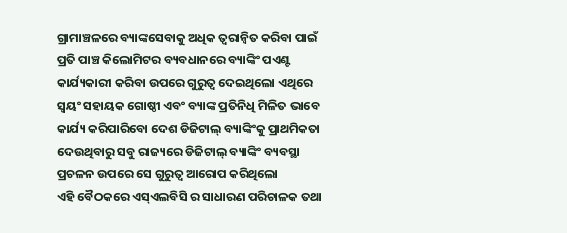ଗ୍ରାମାଞ୍ଚଳରେ ବ୍ୟାଙ୍କସେବାକୁ ଅଧିକ ତ୍ୱରାନ୍ୱିତ କରିବା ପାଇଁ ପ୍ରତି ପାଞ୍ଚ କିଲୋମିଟର ବ୍ୟବଧାନରେ ବ୍ୟାଙ୍କିଂ ପଏଣ୍ଟ କାର୍ଯ୍ୟକାରୀ କରିବା ଉପରେ ଗୁରୁତ୍ୱ ଦେଇଥିଲୋ ଏଥିରେ ସ୍ୱୟଂ ସହାୟକ ଗୋଷ୍ଠୀ ଏବଂ ବ୍ୟାଙ୍କ ପ୍ରତିନିଧି ମିଳିତ ଭାବେ କାର୍ଯ୍ୟ କରିପାରିବୋ ଦେଶ ଡିଜିଟାଲ୍ ବ୍ୟାଙ୍କିଂକୁ ପ୍ରାଥମିକତା ଦେଉଥିବାରୁ ସବୁ ରାଜ୍ୟରେ ଡିଜିଟାଲ୍ ବ୍ୟାଙ୍କିଂ ବ୍ୟବସ୍ଥା ପ୍ରଚଳନ ଉପରେ ସେ ଗୁରୁତ୍ୱ ଆରୋପ କରିଥିଲୋ
ଏହି ବୈଠକରେ ଏସ୍ଏଲବିସି ର ସାଧାରଣ ପରିଚାଳକ ତଥା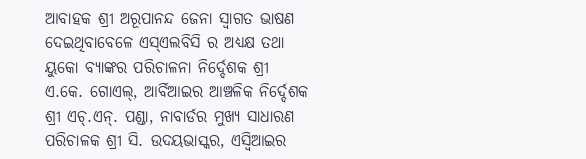ଆବାହକ ଶ୍ରୀ ଅରୂପାନନ୍ଦ ଜେନା ସ୍ୱାଗତ ଭାଷଣ ଦେଇଥିବାବେଳେ ଏସ୍ଏଲବିସି ର ଅଧ୍ୟକ୍ଷ ତଥା ୟୁକୋ ବ୍ୟାଙ୍କର ପରିଚାଳନା ନିର୍ଦ୍ଦେଶକ ଶ୍ରୀ ଏ.କେ. ଗୋଏଲ୍, ଆର୍ବିଆଇର ଆଞ୍ଚଳିକ ନିର୍ଦ୍ଦେଶକ ଶ୍ରୀ ଏଚ୍.ଏନ୍. ପଣ୍ଡା, ନାବାର୍ଡର ମୁଖ୍ୟ ସାଧାରଣ ପରିଚାଳକ ଶ୍ରୀ ସି. ଉଦୟଭାସ୍କର, ଏସ୍ବିଆଇର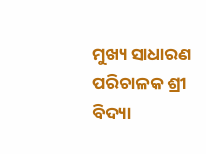ମୁଖ୍ୟ ସାଧାରଣ ପରିଚାଳକ ଶ୍ରୀ ବିଦ୍ୟା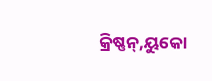କ୍ରିଷ୍ଣନ୍,ୟୁକୋ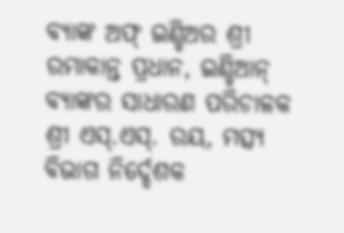ବ୍ୟାଙ୍କ ଅଫ୍ ଇଣ୍ଡିଅର ଶ୍ରୀ ରମାକାନ୍ତ ପ୍ରଧାନ, ଇଣ୍ଡିଆନ୍ ବ୍ୟାଙ୍କର ସାଧାରଣ ପରିଚାଳକ ଶ୍ରୀ ଏସ୍.ଏସ୍. ରୟ, ମତ୍ସ୍ୟ ବିଭାଗ ନିର୍ଦ୍ଦେଶକ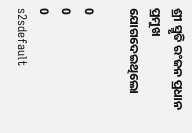ଶ୍ରୀ ସ୍ମୃତି ରଂଜନ ପ୍ରଧାନ ପ୍ରମୁଖ ଯୋଗଦେଇଥିଲୋ

0
0
0
s2sdefault